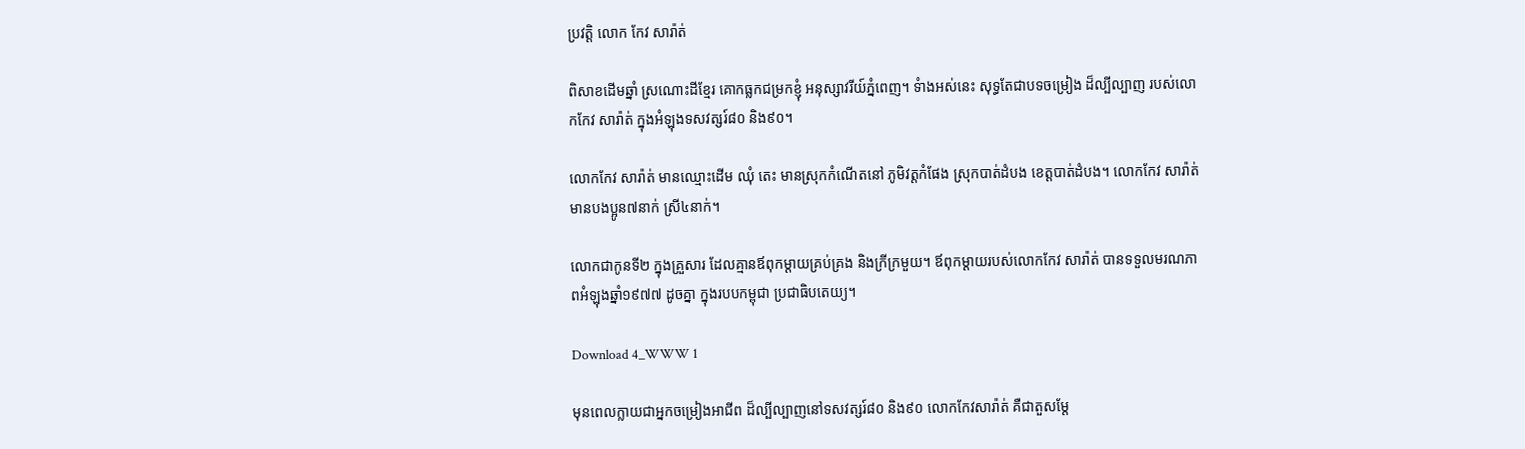ប្រវត្តិ លោក កែវ សារ៉ាត់

ពិសាខដើមឆ្នាំ ស្រណោះដីខ្មែរ គោកធ្លកជម្រកខ្ញុំ អនុស្សាវរីយ៍ភ្នំពេញ។ ទំាងអស់នេះ សុទ្ធតែជាបទចម្រៀង ដ៏ល្បីល្បាញ របស់លោកកែវ សារ៉ាត់ ក្នុងអំឡុងទសវត្សរ៍៨០ និង៩០។

លោកកែវ សារ៉ាត់ មានឈ្មោះដើម ឈុំ តេះ មានស្រុកកំណើតនៅ ភូមិវត្តកំផែង ស្រុកបាត់ដំបង ខេត្តបាត់ដំបង។ លោកកែវ សារ៉ាត់ មានបងប្អូន៧នាក់ ស្រី៤នាក់។

លោកជាកូនទី២ ក្នុងគ្រួសារ ដែលគ្មានឪពុកម្តាយគ្រប់គ្រង និងក្រីក្រមួយ។ ឪពុកម្តាយរបស់លោកកែវ សារ៉ាត់ បានទទួលមរណភាពអំឡុងឆ្នាំ១៩៧៧ ដូចគ្នា ក្នុងរបបកម្ពុជា ប្រជាធិបតេយ្យ។

Download 4_WWW 1

មុនពេលក្លាយជាអ្នកចម្រៀងអាជីព ដ៏ល្បីល្បាញនៅទសវត្សរ៍៨០ និង៩០ លោកកែវសារ៉ាត់ គឺជាតួសម្តែ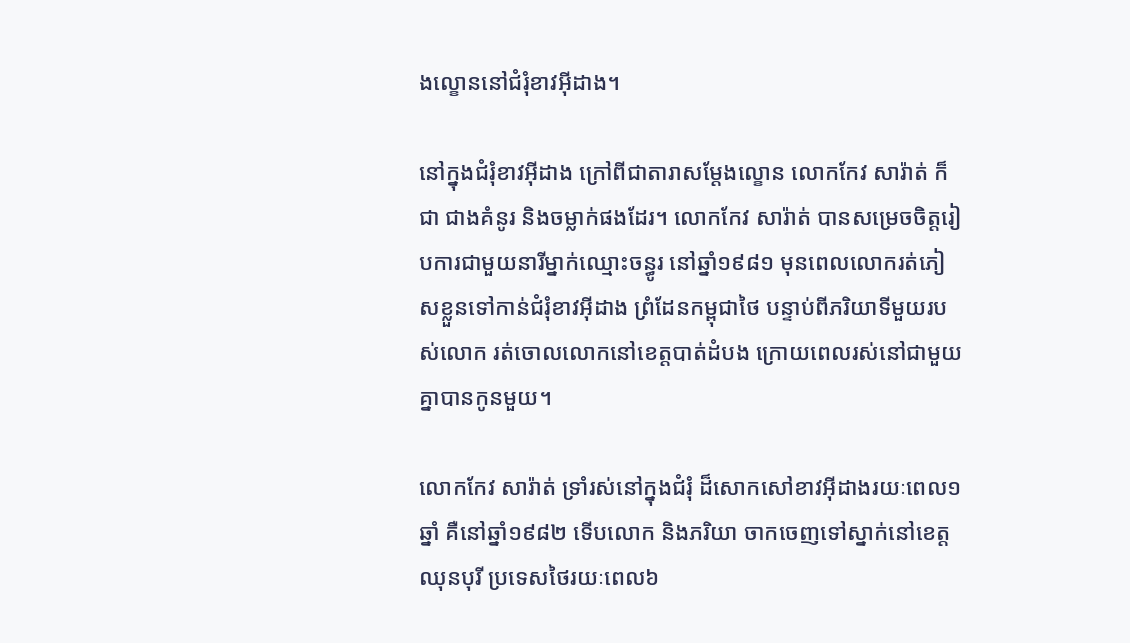ងល្ខោននៅជំរុំខាវអ៊ីដាង។

នៅក្នុងជំរុំខាវអ៊ីដាង ក្រៅពីជាតារាសម្តែងល្ខោន លោកកែវ សារ៉ាត់ ក៏ជា ជាងគំនូរ និងចម្លាក់ផងដែរ។ លោកកែវ សារ៉ាត់ បានសម្រេចចិត្តរៀបការជាមួយនារីម្នាក់ឈ្មោះចន្ធូរ នៅឆ្នាំ១៩៨១ មុនពេលលោករត់ភៀសខ្លួនទៅកាន់ជំរុំខាវអ៊ីដាង ព្រំដែនកម្ពុជាថៃ បន្ទាប់ពីភរិយាទីមួយរបស់លោក រត់ចោលលោកនៅខេត្តបាត់ដំបង ក្រោយពេលរស់នៅជាមួយគ្នាបានកូនមួយ។

លោកកែវ សារ៉ាត់ ទ្រាំរស់នៅក្នុងជំរុំ ដ៏សោកសៅខាវអ៊ីដាងរយៈពេល១ឆ្នាំ គឺនៅឆ្នាំ១៩៨២ ទើបលោក និងភរិយា ចាកចេញទៅស្នាក់នៅខេត្តឈុនបុរី ប្រទេសថៃរយៈពេល៦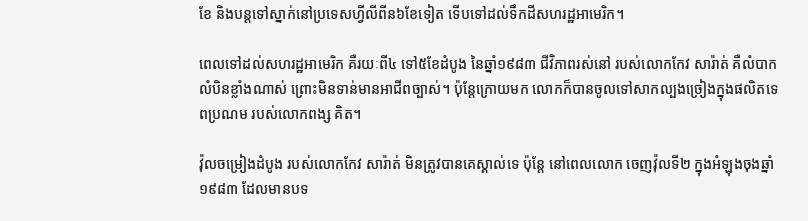ខែ និងបន្តទៅស្នាក់នៅប្រទេសហ្វីលីពីន៦ខែទៀត ទើបទៅដល់ទឹកដីសហរដ្ឋអាមេរិក។

ពេលទៅដល់សហរដ្ឋអាមេរិក គឺរយៈពី៤ ទៅ៥ខែដំបូង នៃឆ្នាំ១៩៨៣ ជីវិភាពរស់នៅ របស់លោកកែវ សារ៉ាត់ គឺលំបាកលំបិនខ្លាំងណាស់ ព្រោះមិនទាន់មានអាជីពច្បាស់។ ប៉ុន្តែក្រោយមក លោកក៏បានចូលទៅសាកល្បងច្រៀងក្នុងផលិតទេពប្រណម របស់លោកពង្ស គិត។

វ៉ុលចម្រៀងដំបូង របស់លោកកែវ សារ៉ាត់ មិនត្រូវបានគេស្គាល់ទេ ប៉ុន្តែ នៅពេលលោក ចេញវ៉ុលទី២ ក្នុងអំឡុងចុងឆ្នាំ១៩៨៣ ដែលមានបទ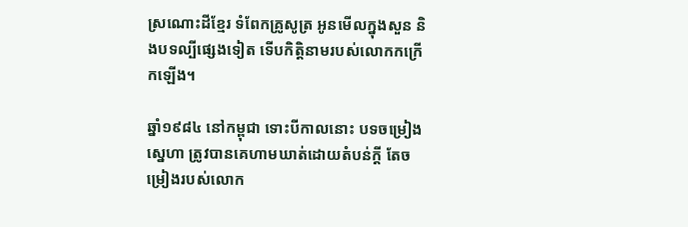ស្រណោះដីខ្មែរ ទំពែកគ្រូសូត្រ អូនមើលក្នុងសួន និងបទល្បីផ្សេងទៀត ទើបកិត្តិនាមរបស់លោកកក្រើកឡើង។

ឆ្នាំ១៩៨៤ នៅកម្ពុជា ទោះបីកាលនោះ បទចម្រៀងស្នេហា ត្រូវបានគេហាមឃាត់ដោយតំបន់ក្តី តែចម្រៀងរបស់លោក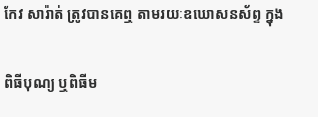កែវ សារ៉ាត់ ត្រូវបានគេឮ តាមរយៈឧឃោសនស័ព្ទ ក្នុង

ពិធីបុណ្យ ឬពិធីម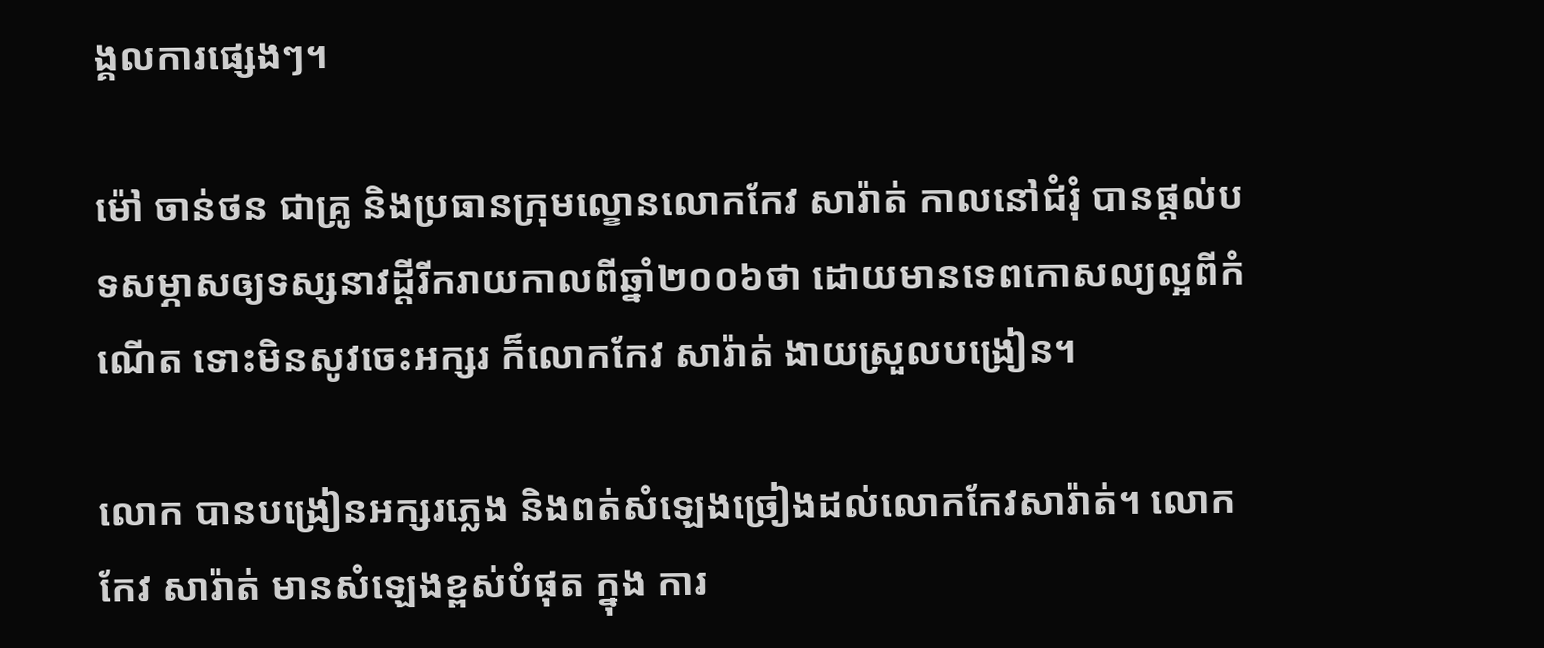ង្គលការផ្សេងៗ។

ម៉ៅ ចាន់ថន ជាគ្រូ និងប្រធានក្រុមល្ខោនលោកកែវ សារ៉ាត់ កាលនៅជំរុំ បានផ្តល់បទសម្ភាសឲ្យទស្សនាវដ្តីរីករាយកាលពីឆ្នាំ២០០៦ថា ដោយមានទេពកោសល្យល្អពីកំណើត ទោះមិនសូវចេះអក្សរ ក៏លោកកែវ សារ៉ាត់ ងាយស្រួលបង្រៀន។

លោក បានបង្រៀនអក្សរភ្លេង និងពត់សំឡេងច្រៀងដល់លោកកែវសារ៉ាត់។ លោកកែវ សារ៉ាត់ មានសំឡេងខ្ពស់បំផុត ក្នុង ការ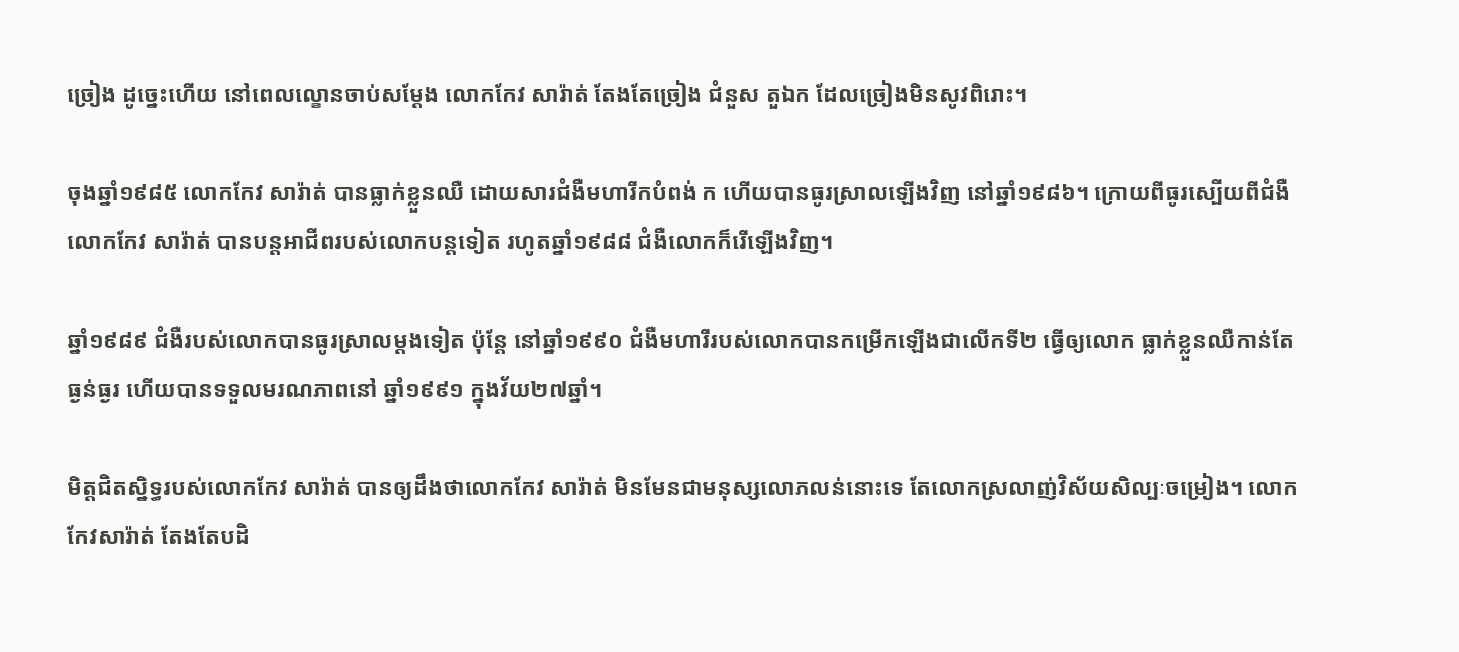ច្រៀង ដូច្នេះហើយ នៅពេលល្ខោនចាប់សម្តែង លោកកែវ សារ៉ាត់ តែងតែច្រៀង ជំនួស តួឯក ដែលច្រៀងមិនសូវពិរោះ។

ចុងឆ្នាំ១៩៨៥ លោកកែវ សារ៉ាត់ បានធ្លាក់ខ្លួនឈឺ ដោយសារជំងឺមហារីកបំពង់ ក ហើយបានធូរស្រាលឡើងវិញ នៅឆ្នាំ១៩៨៦។ ក្រោយពីធូរស្បើយពីជំងឺ លោកកែវ សារ៉ាត់ បានបន្តអាជីពរបស់លោកបន្តទៀត រហូតឆ្នាំ១៩៨៨ ជំងឺលោកក៏រើឡើងវិញ។

ឆ្នាំ១៩៨៩ ជំងឺរបស់លោកបានធូរស្រាលម្តងទៀត ប៉ុន្តែ នៅឆ្នាំ១៩៩០ ជំងឺមហារីរបស់លោកបានកម្រើកឡើងជាលើកទី២ ធ្វើឲ្យលោក ធ្លាក់ខ្លួនឈឺកាន់តែធ្ងន់ធ្ងរ ហើយបានទទួលមរណភាពនៅ ឆ្នាំ១៩៩១ ក្នុងវ័យ២៧ឆ្នាំ។

មិត្តជិតស្និទ្ធរបស់លោកកែវ សារ៉ាត់ បានឲ្យដឹងថាលោកកែវ សារ៉ាត់ មិនមែនជាមនុស្សលោភលន់នោះទេ តែលោកស្រលាញ់វិស័យសិល្បៈចម្រៀង។ លោកកែវសារ៉ាត់ តែងតែបដិ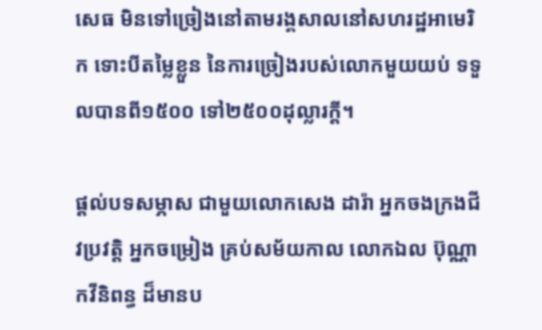សេធ មិនទៅច្រៀងនៅតាមរង្គសាលនៅសហរដ្ឋអាមេរិក ទោះបីតម្លៃខ្លួន នៃការច្រៀងរបស់លោកមួយយប់ ទទួលបានពី១៥០០ ទៅ២៥០០ដុល្លារក្តី។

ផ្តល់បទសម្ភាស ជាមួយលោកសេង ដារ៉ា អ្នកចងក្រងជីវប្រវត្តិ អ្នកចម្រៀង គ្រប់សម័យកាល លោកឯល ប៊ុណ្ណា កវីនិពន្ធ ដ៏មានប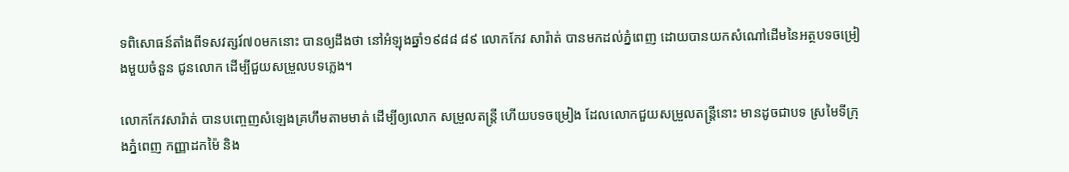ទពិសោធន៍តាំងពីទសវត្សរ៍៧០មកនោះ បានឲ្យដឹងថា នៅអំឡុងឆ្នាំ១៩៨៨ ៨៩ លោកកែវ សារ៉ាត់ បានមកដល់ភ្នំពេញ ដោយបានយកសំណៅដើមនៃអត្ថបទចម្រៀងមួយចំនួន ជូនលោក ដើម្បីជួយសម្រួលបទភ្លេង។

លោកកែវសារ៉ាត់ បានបញ្ចេញសំឡេងគ្រហឹមតាមមាត់ ដើម្បីឲ្យលោក សម្រួលតន្រ្តី ហើយបទចម្រៀង ដែលលោកជួយសម្រួលតន្រ្តីនោះ មានដូចជាបទ ស្រមៃទីក្រុងភ្នំពេញ កញ្ញាដកម៉ៃ និង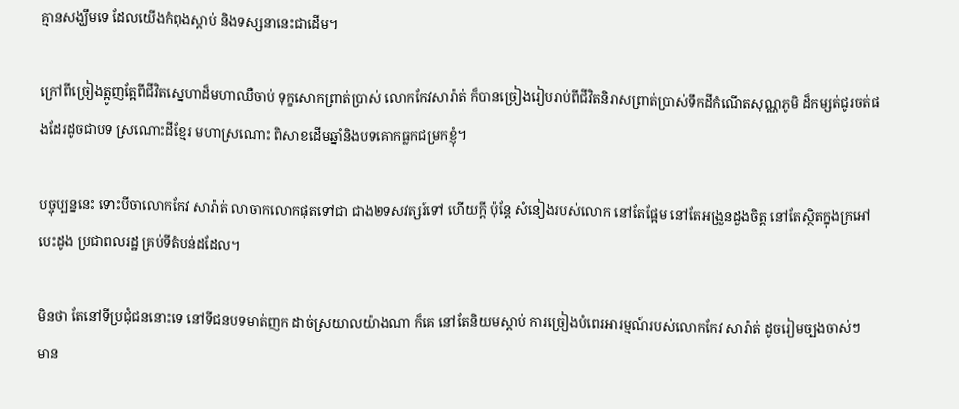គ្មានសង្ឃឹមទេ ដែលយើងកំពុងស្តាប់ និងទស្សនានេះជាដើម។

ក្រៅពីច្រៀងត្អូញត្អែពីជីវិតស្នេហាដ៏មហាឈឺចាប់ ទុក្ខសោកព្រាត់ប្រាស់ លោកកែវសារ៉ាត់ ក៏បានច្រៀងរៀបរាប់ពីជីវិតនិរាសព្រាត់ប្រាស់ទឹកដីកំណើតសុណ្ណភូមិ ដ៏កម្សត់ជូរចត់ផងដែរដូចជាបទ ស្រណោះដីខ្មែរ មហាស្រណោះ ពិសាខដើមឆ្នាំនិងបទគោកធ្លកជម្រកខ្ញុំ។

បច្ចុប្បន្ននេះ ទោះបីចាលោកកែវ សារ៉ាត់ លាចាកលោកផុតទៅជា ជាង២ទសវត្សរ៍ទៅ ហើយក្តី ប៉ុន្តែ សំនៀងរបស់លោក នៅតែផ្អែម នៅតែអង្រួនដួងចិត្ត នៅតែស្ថិតក្នុងក្រអៅបេះដូង ប្រជាពលរដ្ឋ គ្រប់ទីតំបន់ដដែល។

មិនថា តែនៅទីប្រជុំជននោះទេ នៅទីជនបទមាត់ញក ដាច់ស្រយាលយ៉ាងណា ក៏គេ នៅតែនិយមស្តាប់ ការច្រៀងបំពេរអារម្មណ៍របស់លោកកែវ សារ៉ាត់ ដូចរៀមច្បងចាស់ៗ មាន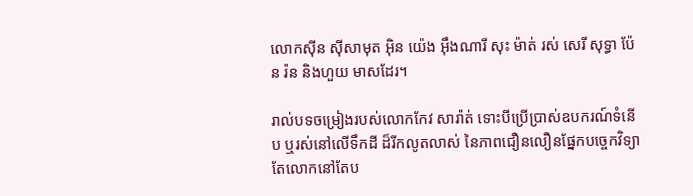លោកស៊ីន ស៊ីសាមុត អ៊ិន យ៉េង អ៊ឹងណារី សុះ ម៉ាត់ រស់ សេរី សុទ្ធា ប៉ែន រ៉ន និងហួយ មាសដែរ។

រាល់បទចម្រៀងរបស់លោកកែវ សារ៉ាត់ ទោះបីប្រើប្រាស់ឧបករណ៍ទំនើប ឬរស់នៅលើទឹកដី ដ៏រីកលូតលាស់ នៃភាពជឿនលឿនផ្នែកបច្ចេកវិទ្យា តែលោកនៅតែប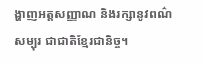ង្ហាញអត្តសញ្ញាណ និងរក្សានូវពណ៌សម្បុរ ជាជាតិខ្មែរជានិច្ច។